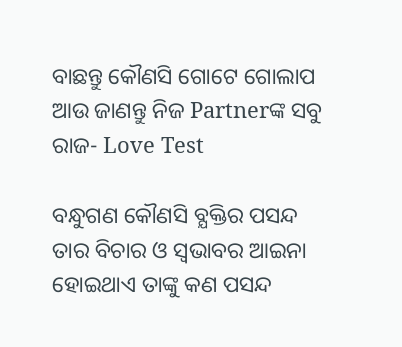ବାଛନ୍ତୁ କୌଣସି ଗୋଟେ ଗୋଲାପ ଆଉ ଜାଣନ୍ତୁ ନିଜ Partnerଙ୍କ ସବୁ ରାଜ- Love Test

ବନ୍ଧୁଗଣ କୌଣସି ବ୍ଯକ୍ତିର ପସନ୍ଦ ତାର ବିଚାର ଓ ସ୍ଵଭାବର ଆଇନା ହୋଇଥାଏ ତାଙ୍କୁ କଣ ପସନ୍ଦ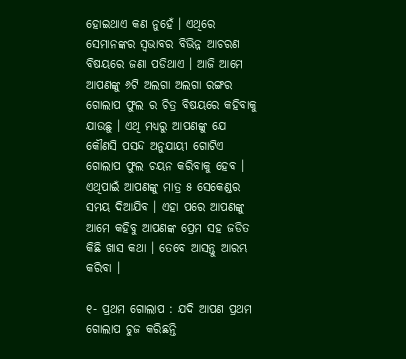ହୋଇଥାଏ କଣ ନୁହେଁ । ଏଥିରେ ସେମାନଙ୍କର ସ୍ଵଭାବର ବିଭିନ୍ନ ଆଚରଣ ବିଷୟରେ ଜଣା ପଡିଥାଏ । ଆଜି ଆମେ ଆପଣଙ୍କୁ ୬ଟି ଅଲଗା ଅଲଗା ରଙ୍ଗର ଗୋଲାପ ଫୁଲ ର ଚିତ୍ର ବିଷୟରେ କହିବାକୁ ଯାଉଛୁ । ଏଥି ମଧ୍ୟରୁ ଆପଣଙ୍କୁ ଯେ କୌଣସି ପସନ୍ଦ ଅନୁଯାୟୀ ଗୋଟିଏ ଗୋଲାପ ଫୁଲ ଚୟନ କରିବାକୁ ହେବ । ଏଥିପାଇଁ ଆପଣଙ୍କୁ ମାତ୍ର ୫ ସେକେଣ୍ଡର ସମୟ ଦିଆଯିବ । ଏହା ପରେ ଆପଣଙ୍କୁ ଆମେ କହିବୁ ଆପଣଙ୍କ ପ୍ରେମ ସହ ଜଡିତ କିଛି ଖାସ କଥା । ତେବେ ଆସନ୍ତୁ ଆରମ୍ଭ କରିବା ।

୧- ପ୍ରଥମ ଗୋଲାପ : ଯଦି ଆପଣ ପ୍ରଥମ ଗୋଲାପ ଚୁଜ କରିଛନ୍ତି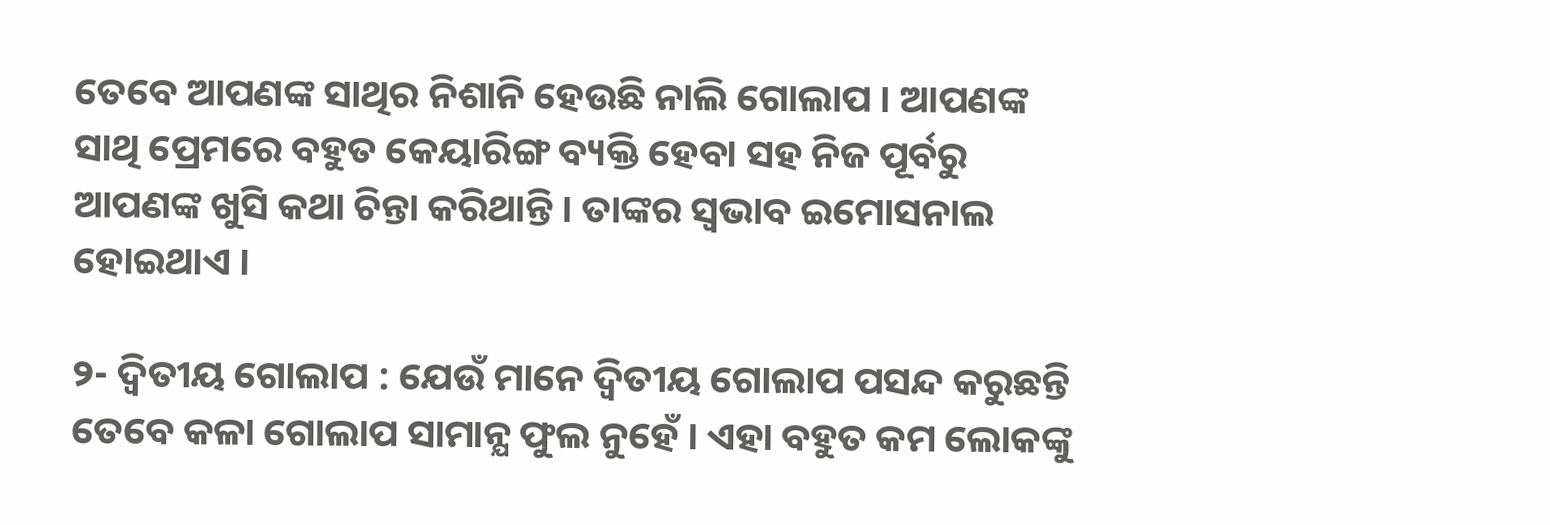ତେବେ ଆପଣଙ୍କ ସାଥିର ନିଶାନି ହେଉଛି ନାଲି ଗୋଲାପ । ଆପଣଙ୍କ ସାଥି ପ୍ରେମରେ ବହୁତ କେୟାରିଙ୍ଗ ବ୍ୟକ୍ତି ହେବା ସହ ନିଜ ପୂର୍ବରୁ ଆପଣଙ୍କ ଖୁସି କଥା ଚିନ୍ତା କରିଥାନ୍ତି । ତାଙ୍କର ସ୍ଵଭାବ ଇମୋସନାଲ ହୋଇଥାଏ ।

୨- ଦ୍ଵିତୀୟ ଗୋଲାପ : ଯେଉଁ ମାନେ ଦ୍ଵିତୀୟ ଗୋଲାପ ପସନ୍ଦ କରୁଛନ୍ତି ତେବେ କଳା ଗୋଲାପ ସାମାନ୍ଯ ଫୁଲ ନୁହେଁ । ଏହା ବହୁତ କମ ଲୋକଙ୍କୁ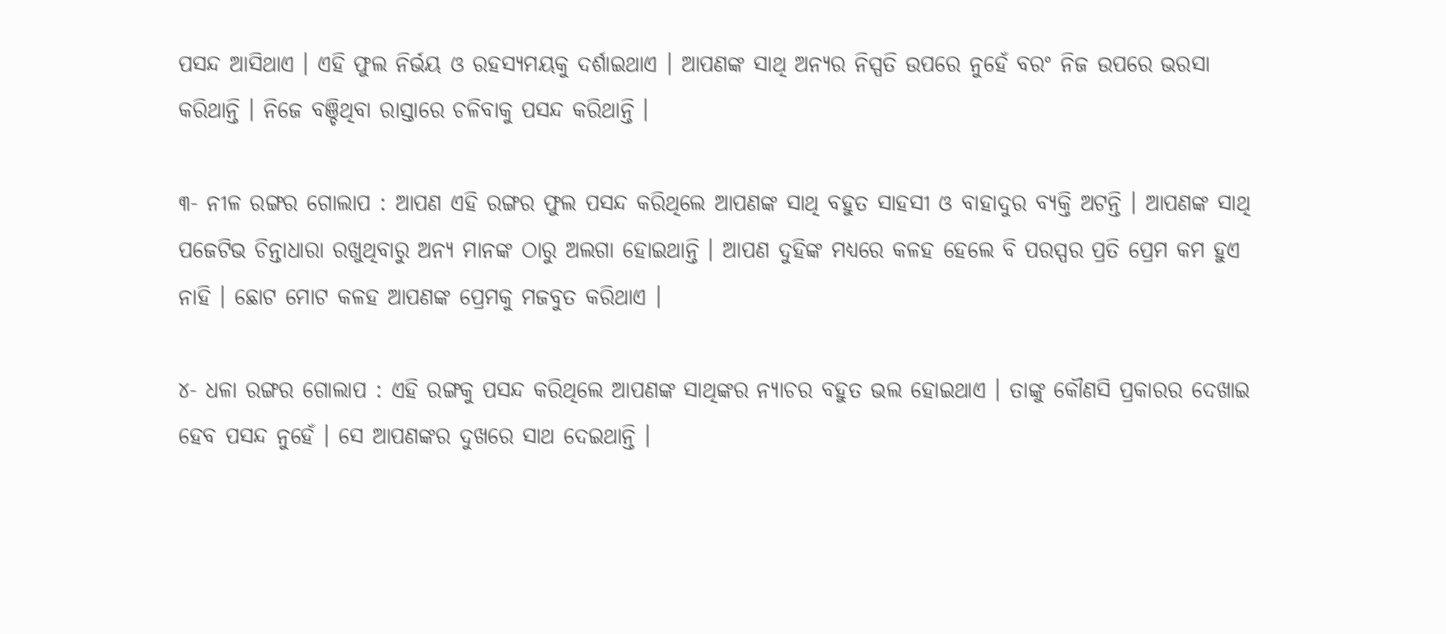ପସନ୍ଦ ଆସିଥାଏ । ଏହି ଫୁଲ ନିର୍ଭୟ ଓ ରହସ୍ୟମୟକୁ ଦର୍ଶାଇଥାଏ । ଆପଣଙ୍କ ସାଥି ଅନ୍ୟର ନିସ୍ପତି ଉପରେ ନୁହେଁ ବରଂ ନିଜ ଉପରେ ଭରସା କରିଥାନ୍ତି । ନିଜେ ବଞ୍ଚିଥିବା ରାସ୍ତାରେ ଚଳିବାକୁ ପସନ୍ଦ କରିଥାନ୍ତି ।

୩- ନୀଳ ରଙ୍ଗର ଗୋଲାପ : ଆପଣ ଏହି ରଙ୍ଗର ଫୁଲ ପସନ୍ଦ କରିଥିଲେ ଆପଣଙ୍କ ସାଥି ବହୁତ ସାହସୀ ଓ ବାହାଦୁର ବ୍ୟକ୍ତି ଅଟନ୍ତି । ଆପଣଙ୍କ ସାଥି ପଜେଟିଭ ଚିନ୍ତାଧାରା ରଖୁଥିବାରୁ ଅନ୍ୟ ମାନଙ୍କ ଠାରୁ ଅଲଗା ହୋଇଥାନ୍ତି । ଆପଣ ଦୁହିଙ୍କ ମଧ୍ୟରେ କଳହ ହେଲେ ବି ପରସ୍ପର ପ୍ରତି ପ୍ରେମ କମ ହୁଏ ନାହି । ଛୋଟ ମୋଟ କଳହ ଆପଣଙ୍କ ପ୍ରେମକୁ ମଜବୁତ କରିଥାଏ ।

୪- ଧଳା ରଙ୍ଗର ଗୋଲାପ : ଏହି ରଙ୍ଗକୁ ପସନ୍ଦ କରିଥିଲେ ଆପଣଙ୍କ ସାଥିଙ୍କର ନ୍ୟାଚର ବହୁତ ଭଲ ହୋଇଥାଏ । ତାଙ୍କୁ କୌଣସି ପ୍ରକାରର ଦେଖାଇ ହେବ ପସନ୍ଦ ନୁହେଁ । ସେ ଆପଣଙ୍କର ଦୁଖରେ ସାଥ ଦେଇଥାନ୍ତି ।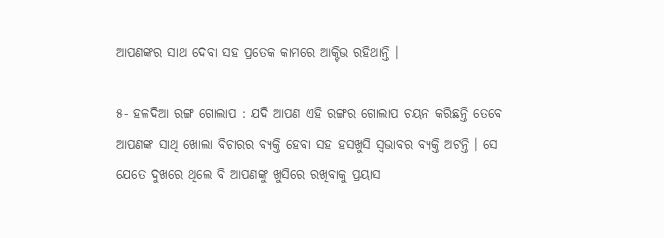ଆପଣଙ୍କର ସାଥ ଦେବା ସହ ପ୍ରତେକ କାମରେ ଆକ୍ଟିଭ ରହିଥାନ୍ତି ।

୫- ହଳଦିଆ ରଙ୍ଗ ଗୋଲାପ : ଯଦି ଆପଣ ଏହି ରଙ୍ଗର ଗୋଲାପ ଚୟନ କରିଛନ୍ତି ତେବେ ଆପଣଙ୍କ ସାଥି ଖୋଲା ବିଚାରର ବ୍ୟକ୍ତି ହେବା ସହ ହସଖୁସି ସ୍ଵଭାବର ବ୍ୟକ୍ତି ଅଟନ୍ତି । ସେ ଯେତେ ଦୁଖରେ ଥିଲେ ବି ଆପଣଙ୍କୁ ଖୁସିରେ ରଖିବାକୁ ପ୍ରୟାସ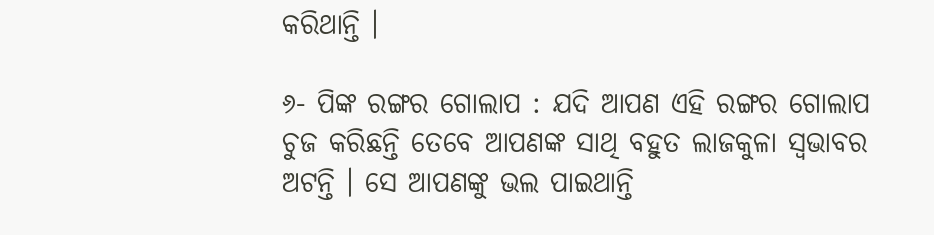କରିଥାନ୍ତି ।

୬- ପିଙ୍କ ରଙ୍ଗର ଗୋଲାପ : ଯଦି ଆପଣ ଏହି ରଙ୍ଗର ଗୋଲାପ ଚୁଜ କରିଛନ୍ତି ତେବେ ଆପଣଙ୍କ ସାଥି ବହୁତ ଲାଜକୁଳା ସ୍ଵଭାବର ଅଟନ୍ତି । ସେ ଆପଣଙ୍କୁ ଭଲ ପାଇଥାନ୍ତି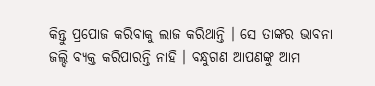କିନ୍ତୁ ପ୍ରପୋଜ କରିବାକୁ ଲାଜ କରିଥାନ୍ତି । ସେ ତାଙ୍କର ଭାବନା ଜଲ୍ଦି ବ୍ୟକ୍ତ କରିପାରନ୍ତି ନାହି । ବନ୍ଧୁଗଣ ଆପଣଙ୍କୁ ଆମ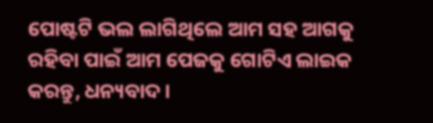ପୋଷ୍ଟଟି ଭଲ ଲାଗିଥିଲେ ଆମ ସହ ଆଗକୁ ରହିବା ପାଇଁ ଆମ ପେଜକୁ ଗୋଟିଏ ଲାଇକ କରନ୍ତୁ, ଧନ୍ୟବାଦ ।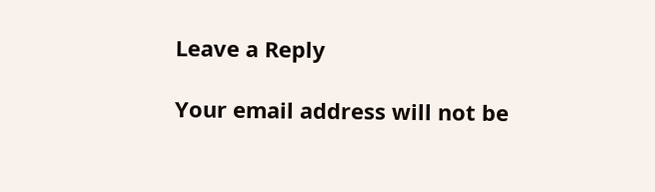Leave a Reply

Your email address will not be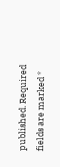published. Required fields are marked *